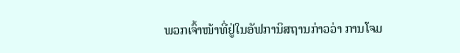ພວກເຈົ້າໜ້າທີ່ຢູ່ໃນອັຟການິສຖານກ່າວວ່າ ການໂຈມ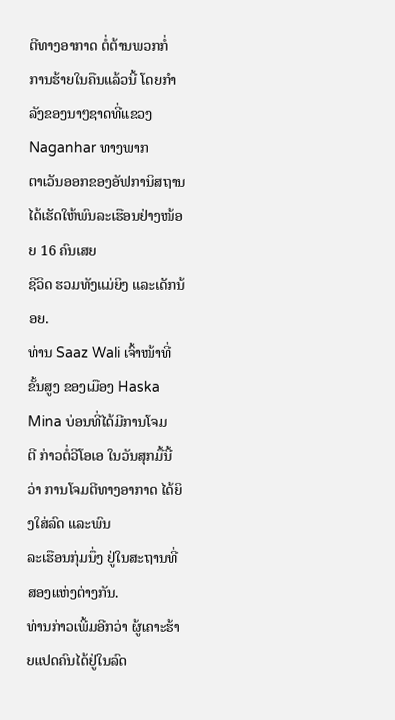ຕີທາງອາກາດ ຕໍ່ຕ້ານພວກກໍ່
ການຮ້າຍໃນຄືນແລ້ວນີ້ ໂດຍກຳລັງຂອງນາໆຊາດທີ່ແຂວງ Naganhar ທາງພາກ
ຕາເວັນອອກຂອງອັຟການິສຖານ ໄດ້ເຮັດໃຫ້ພົນລະເຮືອນຢ່າງໜ້ອຍ 16 ຄົນເສຍ
ຊີວິດ ຮວມທັງແມ່ຍິງ ແລະເດັກນ້ອຍ.
ທ່ານ Saaz Wali ເຈົ້າໜ້າທີ່ຂັ້ນສູງ ຂອງເມືອງ Haska Mina ບ່ອນທີ່ໄດ້ມີການໂຈມ
ຕີ ກ່າວຕໍ່ວີໂອເອ ໃນວັນສຸກມື້ນີ້ວ່າ ການໂຈມຕີທາງອາກາດ ໄດ້ຍິງໃສ່ລົດ ແລະພົນ
ລະເຮືອນກຸ່ມນຶ່ງ ຢູ່ໃນສະຖານທີ່ສອງແຫ່ງຕ່າງກັນ.
ທ່ານກ່າວເພີ້ມອີກວ່າ ຜູ້ເຄາະຮ້າຍແປດຄົນໄດ້ຢູ່ໃນລົດ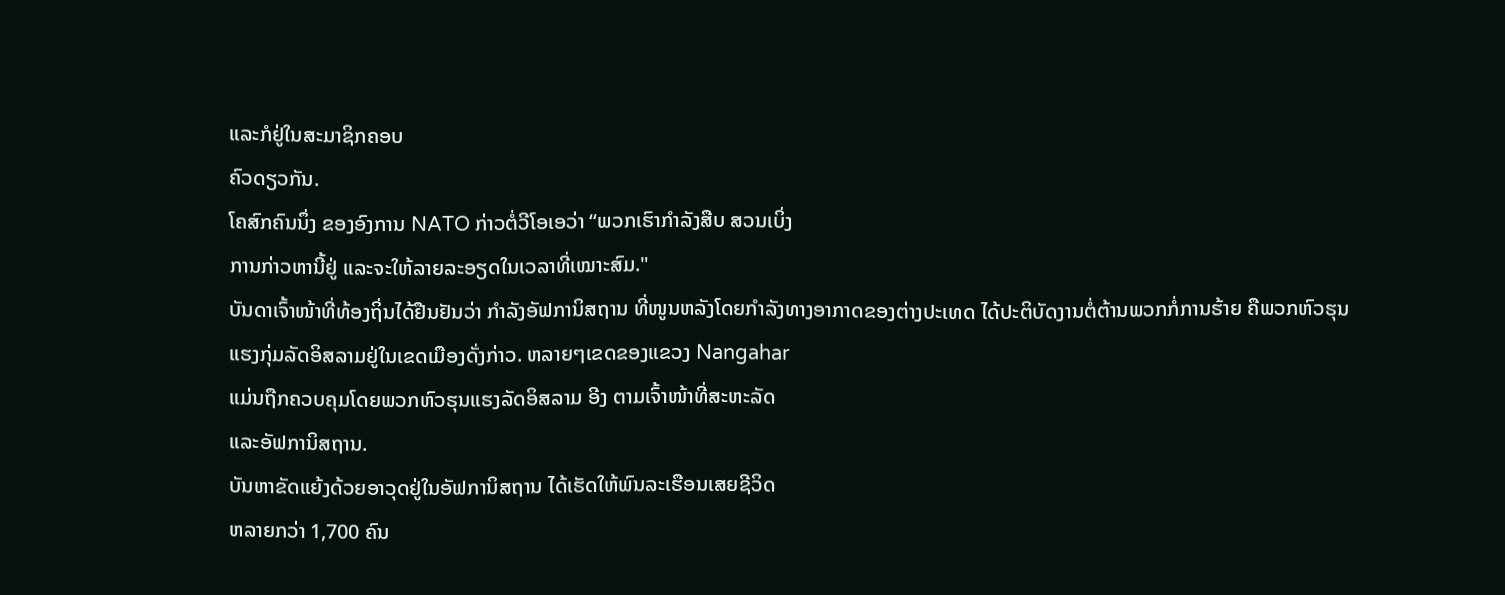ແລະກໍຢູ່ໃນສະມາຊິກຄອບ
ຄົວດຽວກັນ.
ໂຄສົກຄົນນຶ່ງ ຂອງອົງການ NATO ກ່າວຕໍ່ວີໂອເອວ່າ “ພວກເຮົາກຳລັງສືບ ສວນເບິ່ງ
ການກ່າວຫານີ້ຢູ່ ແລະຈະໃຫ້ລາຍລະອຽດໃນເວລາທີ່ເໝາະສົມ."
ບັນດາເຈົ້າໜ້າທີ່ທ້ອງຖິ່ນໄດ້ຢືນຢັນວ່າ ກຳລັງອັຟການິສຖານ ທີ່ໜູນຫລັງໂດຍກຳລັງທາງອາກາດຂອງຕ່າງປະເທດ ໄດ້ປະຕິບັດງານຕໍ່ຕ້ານພວກກໍ່ການຮ້າຍ ຄືພວກຫົວຮຸນ
ແຮງກຸ່ມລັດອິສລາມຢູ່ໃນເຂດເມືອງດັ່ງກ່າວ. ຫລາຍໆເຂດຂອງແຂວງ Nangahar
ແມ່ນຖືກຄວບຄຸມໂດຍພວກຫົວຮຸນແຮງລັດອິສລາມ ອີງ ຕາມເຈົ້າໜ້າທີ່ສະຫະລັດ
ແລະອັຟການິສຖານ.
ບັນຫາຂັດແຍ້ງດ້ວຍອາວຸດຢູ່ໃນອັຟການິສຖານ ໄດ້ເຮັດໃຫ້ພົນລະເຮືອນເສຍຊີວິດ
ຫລາຍກວ່າ 1,700 ຄົນ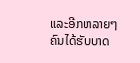ແລະອີກຫລາຍໆຄົນໄດ້ຮັບບາດ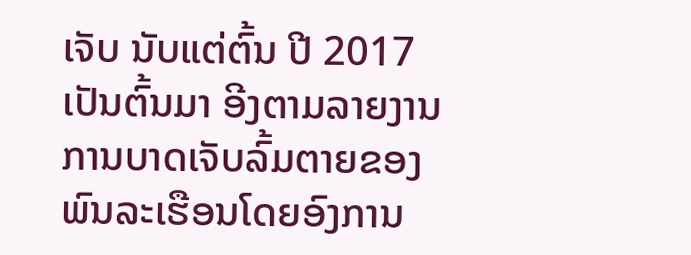ເຈັບ ນັບແຕ່ຕົ້ນ ປີ 2017
ເປັນຕົ້ນມາ ອີງຕາມລາຍງານ ການບາດເຈັບລົ້ມຕາຍຂອງພົນລະເຮືອນໂດຍອົງການ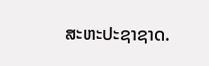ສະຫະປະຊາຊາດ.